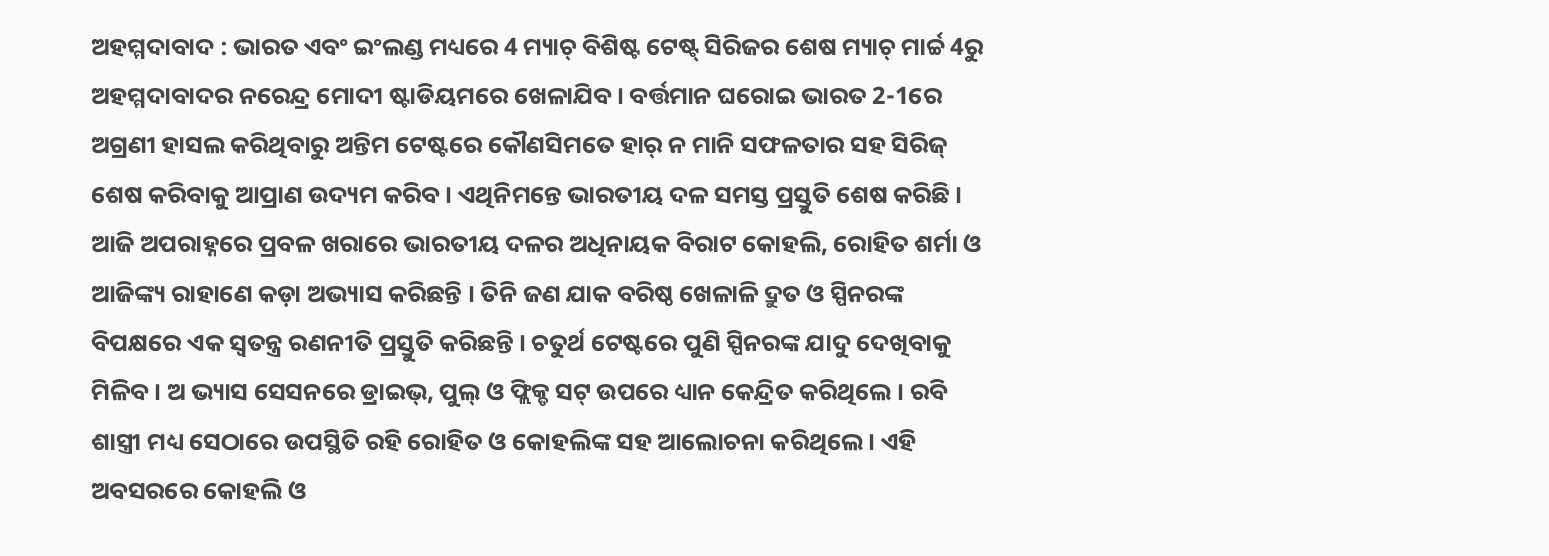ଅହମ୍ମଦାବାଦ : ଭାରତ ଏବଂ ଇଂଲଣ୍ଡ ମଧ୍ୟରେ 4 ମ୍ୟାଚ୍ ବିଶିଷ୍ଟ ଟେଷ୍ଟ୍ ସିରିଜର ଶେଷ ମ୍ୟାଚ୍ ମାର୍ଚ୍ଚ 4ରୁ ଅହମ୍ମଦାବାଦର ନରେନ୍ଦ୍ର ମୋଦୀ ଷ୍ଟାଡିୟମରେ ଖେଳାଯିବ । ବର୍ତ୍ତମାନ ଘରୋଇ ଭାରତ 2-1ରେ ଅଗ୍ରଣୀ ହାସଲ କରିଥିବାରୁ ଅନ୍ତିମ ଟେଷ୍ଟରେ କୌଣସିମତେ ହାର୍ ନ ମାନି ସଫଳତାର ସହ ସିରିଜ୍ ଶେଷ କରିବାକୁ ଆପ୍ରାଣ ଉଦ୍ୟମ କରିବ । ଏଥିନିମନ୍ତେ ଭାରତୀୟ ଦଳ ସମସ୍ତ ପ୍ରସ୍ତୁତି ଶେଷ କରିଛି । ଆଜି ଅପରାହ୍ନରେ ପ୍ରବଳ ଖରାରେ ଭାରତୀୟ ଦଳର ଅଧିନାୟକ ବିରାଟ କୋହଲି, ରୋହିତ ଶର୍ମା ଓ ଆଜିଙ୍କ୍ୟ ରାହାଣେ କଡ଼ା ଅଭ୍ୟାସ କରିଛନ୍ତି । ତିନି ଜଣ ଯାକ ବରିଷ୍ଠ ଖେଳାଳି ଦ୍ରୁତ ଓ ସ୍ପିନରଙ୍କ ବିପକ୍ଷରେ ଏକ ସ୍ବତନ୍ତ୍ର ରଣନୀତି ପ୍ରସ୍ତୁତି କରିଛନ୍ତି । ଚତୁର୍ଥ ଟେଷ୍ଟରେ ପୁଣି ସ୍ପିନରଙ୍କ ଯାଦୁ ଦେଖିବାକୁ ମିଳିବ । ଅ ଭ୍ୟାସ ସେସନରେ ଡ୍ରାଇଭ୍, ପୁଲ୍ ଓ ଫ୍ଲିକ୍ଡ ସଟ୍ ଉପରେ ଧ୍ୟାନ କେନ୍ଦ୍ରିତ କରିଥିଲେ । ରବି ଶାସ୍ତ୍ରୀ ମଧ୍ୟ ସେଠାରେ ଉପସ୍ଥିତି ରହି ରୋହିତ ଓ କୋହଲିଙ୍କ ସହ ଆଲୋଚନା କରିଥିଲେ । ଏହି ଅବସରରେ କୋହଲି ଓ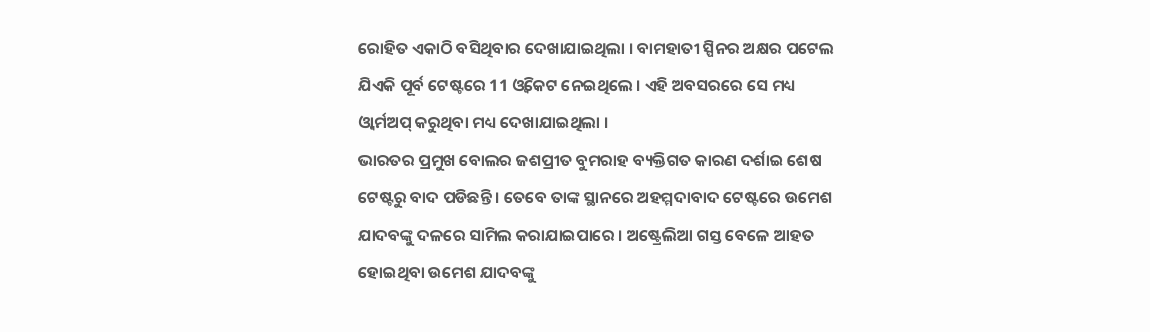ରୋହିତ ଏକାଠି ବସିଥିବାର ଦେଖାଯାଇଥିଲା । ବାମହାତୀ ସ୍ପିନର ଅକ୍ଷର ପଟେଲ ଯିଏକି ପୂର୍ବ ଟେଷ୍ଟରେ 11 ଓ୍ୱିକେଟ ନେଇଥିଲେ । ଏହି ଅବସରରେ ସେ ମଧ୍ୟ ଓ୍ୱାର୍ମଅପ୍ କରୁଥିବା ମଧ୍ୟ ଦେଖାଯାଇଥିଲା ।
ଭାରତର ପ୍ରମୁଖ ବୋଲର ଜଶପ୍ରୀତ ବୁମରାହ ବ୍ୟକ୍ତିଗତ କାରଣ ଦର୍ଶାଇ ଶେଷ ଟେଷ୍ଟରୁ ବାଦ ପଡିଛନ୍ତି । ତେବେ ତାଙ୍କ ସ୍ଥାନରେ ଅହମ୍ମଦାବାଦ ଟେଷ୍ଟରେ ଉମେଶ ଯାଦବଙ୍କୁ ଦଳରେ ସାମିଲ କରାଯାଇପାରେ । ଅଷ୍ଟ୍ରେଲିଆ ଗସ୍ତ ବେଳେ ଆହତ ହୋଇଥିବା ଉମେଶ ଯାଦବଙ୍କୁ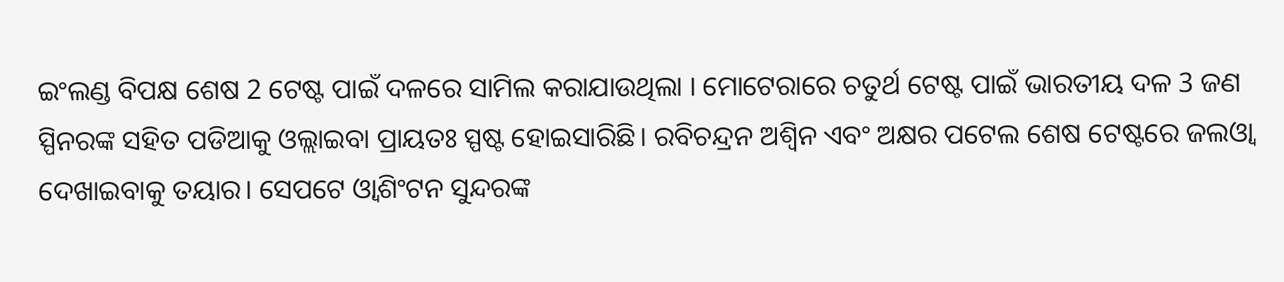ଇଂଲଣ୍ଡ ବିପକ୍ଷ ଶେଷ 2 ଟେଷ୍ଟ ପାଇଁ ଦଳରେ ସାମିଲ କରାଯାଉଥିଲା । ମୋଟେରାରେ ଚତୁର୍ଥ ଟେଷ୍ଟ ପାଇଁ ଭାରତୀୟ ଦଳ 3 ଜଣ ସ୍ପିନରଙ୍କ ସହିତ ପଡିଆକୁ ଓଲ୍ଲାଇବା ପ୍ରାୟତଃ ସ୍ପଷ୍ଟ ହୋଇସାରିଛି। ରବିଚନ୍ଦ୍ରନ ଅଶ୍ୱିନ ଏବଂ ଅକ୍ଷର ପଟେଲ ଶେଷ ଟେଷ୍ଟରେ ଜଲଓ୍ୱା ଦେଖାଇବାକୁ ତୟାର। ସେପଟେ ଓ୍ୱାଶିଂଟନ ସୁନ୍ଦରଙ୍କ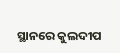ସ୍ଥାନରେ କୁଲଦୀପ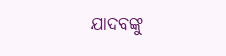ଯାଦବଙ୍କୁ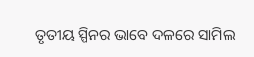ତୃତୀୟ ସ୍ପିନର ଭାବେ ଦଳରେ ସାମିଲ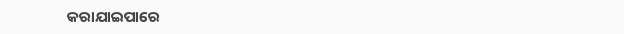କରାଯାଇପାରେ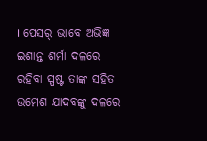। ପେସର୍ ଭାବେ ଅଭିଜ୍ଞ ଇଶାନ୍ତ ଶର୍ମା ଦଳରେ ରହିବା ସ୍ପଷ୍ଟ ତାଙ୍କ ସହିତ ଉମେଶ ଯାଦବଙ୍କୁ ଦଳରେ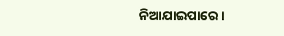ନିଆଯାଇପାରେ ।